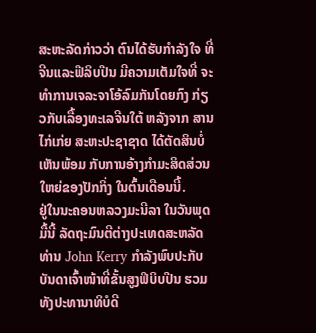ສະຫະລັດກ່າວວ່າ ຕົນໄດ້ຮັບກຳລັງໃຈ ທີ່ຈີນແລະຟີລິບປີນ ມີຄວາມເຕັມໃຈທີ່ ຈະທຳການເຈລະຈາໂອ້ລົມກັນໂດຍກົງ ກ່ຽວກັບເລື້ອງທະເລຈີນໃຕ້ ຫລັງຈາກ ສານໄກ່ເກ່ຍ ສະຫະປະຊາຊາດ ໄດ້ຕັດສິນບໍ່ເຫັນພ້ອມ ກັບການອ້າງກຳມະສິດສ່ວນໃຫຍ່ຂອງປັກກິ່ງ ໃນຕົ້ນເດືອນນີ້.
ຢູ່ໃນນະຄອນຫລວງມະນີລາ ໃນວັນພຸດມື້ນີ້ ລັດຖະມົນຕີຕ່າງປະເທດສະຫລັດ ທ່ານ John Kerry ກຳລັງພົບປະກັບບັນດາເຈົ້າໜ້າທີ່ຂັ້ນສູງຟິບິບປີນ ຮວມທັງປະທານາທິບໍດີ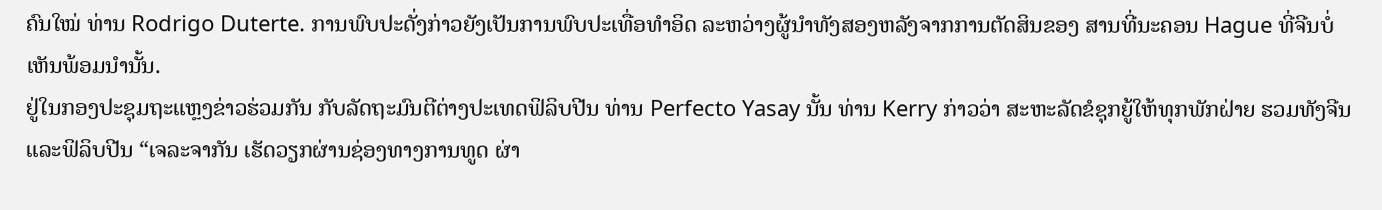ຄົນໃໝ່ ທ່ານ Rodrigo Duterte. ການພົບປະດັ່ງກ່າວຍັງເປັນການພົບປະເທື່ອທຳອິດ ລະຫວ່າງຜູ້ນຳທັງສອງຫລັງຈາກການຕັດສິນຂອງ ສານທີ່ນະຄອນ Hague ທີ່ຈີນບໍ່ເຫັນພ້ອມນຳນັ້ນ.
ຢູ່ໃນກອງປະຊຸມຖະແຫຼງຂ່າວຮ່ວມກັນ ກັບລັດຖະມົນຕີຕ່າງປະເທດຟິລິບປີນ ທ່ານ Perfecto Yasay ນັ້ນ ທ່ານ Kerry ກ່າວວ່າ ສະຫະລັດຂໍຊຸກຍູ້ໃຫ້ທຸກພັກຝ່າຍ ຮວມທັງຈີນ ແລະຟິລິບປີນ “ເຈລະຈາກັນ ເຮັດວຽກຜ່ານຊ່ອງທາງການທູດ ຜ່າ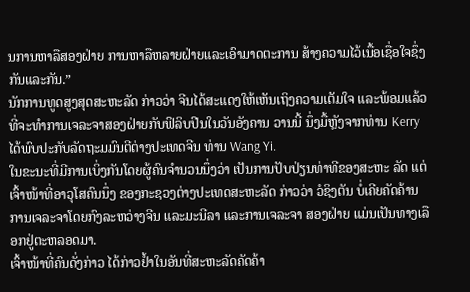ນການຫາລືສອງຝ່າຍ ການຫາລືຫລາຍຝ່າຍແລະເອົາມາດຕະການ ສ້າງຄວາມໄວ້ເນື້ອເຊື່ອໃຈຊຶ່ງກັນແລະກັນ.”
ນັກການທູດສູງສຸດສະຫະລັດ ກ່າວວ່າ ຈີນໄດ້ສະແດງໃຫ້ເຫັນເຖິງຄວາມເຕັມໃຈ ແລະພ້ອມແລ້ວທີ່ຈະທຳການເຈລະຈາສອງຝ່າຍກັບຟິລິບປີນໃນວັນອັງຄານ ວານນີ້ ນຶ່ງມື້ຫຼັງຈາກທ່ານ Kerry ໄດ້ພົບປະກັບລັດຖະມມົນຕີຕ່າງປະເທດຈີນ ທ່ານ Wang Yi.
ໃນຂະນະທີ່ມີການເບິ່ງກັນໂດຍຜູ້ຄົນຈຳນວນນຶ່ງວ່າ ເປັນການປັບປ່ຽນທ່າທີຂອງສະຫະ ລັດ ແຕ່ເຈົ້າໜ້າທີ່ອາວຸໂສຄົນນຶ່ງ ຂອງກະຊວງຕ່າງປະເທດສະຫະລັດ ກ່າວວ່າ ວໍຊິງຕັນ ບໍ່ເຄີຍຄັດຄ້ານການເຈລະຈາໂດຍກົງລະຫວ່າງຈີນ ແລະມະນີລາ ແລະການເຈລະຈາ ສອງຝ່າຍ ແມ່ນເປັນທາງເລືອກຢູ່ຕະຫລອດມາ.
ເຈົ້າໜ້າທີ່ຄົນດັ່ງກ່າວ ໄດ້ກ່າວຢ້ຳໃນອັນທີ່ສະຫະລັດຄັດຄ້າ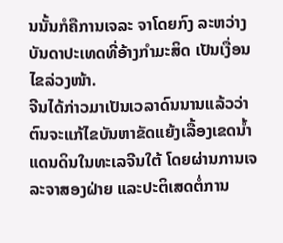ນນັ້ນກໍຄືການເຈລະ ຈາໂດຍກົງ ລະຫວ່າງບັນດາປະເທດທີ່ອ້າງກຳມະສິດ ເປັນເງື່ອນໄຂລ່ວງໜ້າ.
ຈີນໄດ້ກ່າວມາເປັນເວລາດົນນານແລ້ວວ່າ ຕົນຈະແກ້ໄຂບັນຫາຂັດແຍ້ງເລື້ອງເຂດນ້ຳແດນດິນໃນທະເລຈີນໃຕ້ ໂດຍຜ່ານການເຈລະຈາສອງຝ່າຍ ແລະປະຕິເສດຕໍ່ການ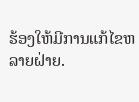ຮ້ອງໃຫ້ມີການແກ້ໄຂຫລາຍຝ່າຍ.